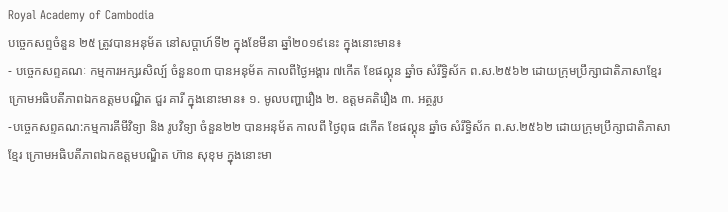Royal Academy of Cambodia
បច្ចេកសព្ទចំនួន ២៥ ត្រូវបានអនុម័ត នៅសប្តាហ៍ទី២ ក្នុងខែមីនា ឆ្នាំ២០១៩នេះ ក្នុងនោះមាន៖
- បច្ចេកសព្ទគណៈ កម្មការអក្សរសិល្ប៍ ចំនួន០៣ បានអនុម័ត កាលពីថ្ងៃអង្គារ ៧កើត ខែផល្គុន ឆ្នាំច សំរឹទ្ធិស័ក ព.ស.២៥៦២ ដោយក្រុមប្រឹក្សាជាតិភាសាខ្មែរ ក្រោមអធិបតីភាពឯកឧត្តមបណ្ឌិត ជួរ គារី ក្នុងនោះមាន៖ ១. មូលបញ្ហារឿង ២. ឧត្តមគតិរឿង ៣. អត្ថរូប
-បច្ចេកសព្ទគណ:កម្មការគីមីវិទ្យា និង រូបវិទ្យា ចំនួន២២ បានអនុម័ត កាលពី ថ្ងៃពុធ ៨កើត ខែផល្គុន ឆ្នាំច សំរឹទ្ធិស័ក ព.ស.២៥៦២ ដោយក្រុមប្រឹក្សាជាតិភាសាខ្មែរ ក្រោមអធិបតីភាពឯកឧត្តមបណ្ឌិត ហ៊ាន សុខុម ក្នុងនោះមា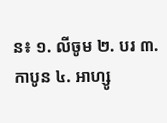ន៖ ១. លីចូម ២. បរ ៣. កាបូន ៤. អាហ្សូ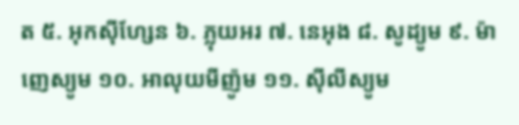ត ៥. អុកស៊ីហ្សែន ៦. ភ្លុយអរ ៧. នេអុង ៨. សូដ្យូម ៩. ម៉ាញេស្យូម ១០. អាលុយមីញ៉ូម ១១. ស៊ីលីស្យូម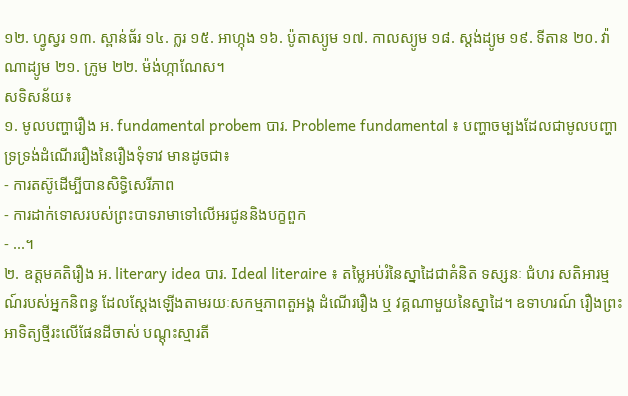១២. ហ្វូស្វរ ១៣. ស្ពាន់ធ័រ ១៤. ក្លរ ១៥. អាហ្កុង ១៦. ប៉ូតាស្យូម ១៧. កាលស្យូម ១៨. ស្តង់ដ្យូម ១៩. ទីតាន ២០. វ៉ាណាដ្យូម ២១. ក្រូម ២២. ម៉ង់ហ្កាណែស។
សទិសន័យ៖
១. មូលបញ្ហារឿង អ. fundamental probem បារ. Probleme fundamental ៖ បញ្ហាចម្បងដែលជាមូលបញ្ហាទ្រទ្រង់ដំណើររឿងនៃរឿងទុំទាវ មានដូចជា៖
- ការតស៊ូដើម្បីបានសិទ្ធិសេរីភាព
- ការដាក់ទោសរបស់ព្រះបាទរាមាទៅលើអរជូននិងបក្ខពួក
- ...។
២. ឧត្តមគតិរឿង អ. literary idea បារ. Ideal literaire ៖ តម្លៃអប់រំនៃស្នាដៃជាគំនិត ទស្សនៈ ជំហរ សតិអារម្មណ៍របស់អ្នកនិពន្ធ ដែលស្តែងឡើងតាមរយៈសកម្មភាពតួអង្គ ដំណើររឿង ឬ វគ្គណាមួយនៃស្នាដៃ។ ឧទាហរណ៍ រឿងព្រះអាទិត្យថ្មីរះលើផែនដីចាស់ បណ្តុះស្មារតី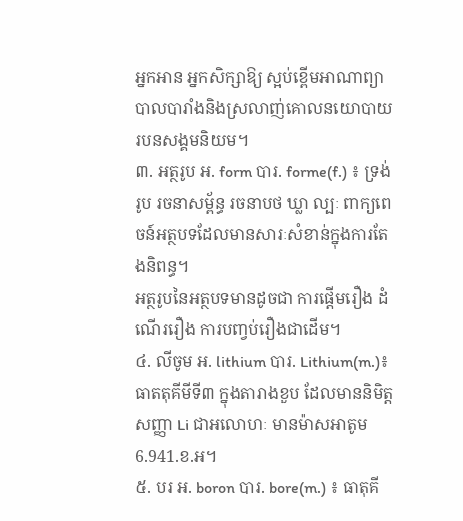អ្នកអាន អ្នកសិក្សាឱ្យ ស្អប់ខ្ពើមអាណាព្យាបាលបារាំងនិងស្រលាញ់គោលនយោបាយរបនសង្គមនិយម។
៣. អត្ថរូប អ. form បារ. forme(f.) ៖ ទ្រង់រូប រចនាសម្ព័ន្ធ រចនាបថ ឃ្លា ល្បៈ ពាក្យពេចន៍អត្ថបទដែលមានសារៈសំខាន់ក្នុងការតែងនិពន្ធ។
អត្ថរូបនៃអត្ថបទមានដូចជា ការផ្តើមរឿង ដំណើររឿង ការបញ្វប់រឿងជាដើម។
៤. លីចូម អ. lithium បារ. Lithium(m.)៖ ធាតតុគីមីទី៣ ក្នុងតារាងខួប ដែលមាននិមិត្តសញ្ញា Li ជាអលោហៈ មានម៉ាសអាតូម 6.941.ខ.អ។
៥. បរ អ. boron បារ. bore(m.) ៖ ធាតុគី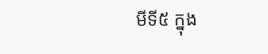មីទី៥ ក្នុង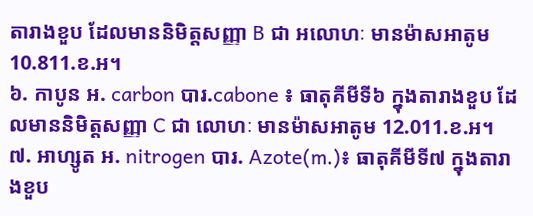តារាងខួប ដែលមាននិមិត្តសញ្ញា B ជា អលោហៈ មានម៉ាសអាតូម10.811.ខ.អ។
៦. កាបូន អ. carbon បារ.cabone ៖ ធាតុគីមីទី៦ ក្នុងតារាងខួប ដែលមាននិមិត្តសញ្ញា C ជា លោហៈ មានម៉ាសអាតូម 12.011.ខ.អ។
៧. អាហ្សូត អ. nitrogen បារ. Azote(m.)៖ ធាតុគីមីទី៧ ក្នុងតារាងខួប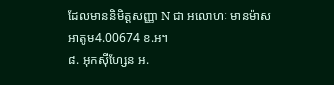ដែលមាននិមិត្តសញ្ញា N ជា អលោហៈ មានម៉ាសអាតូម4.00674 ខ.អ។
៨. អុកស៊ីហ្សែន អ.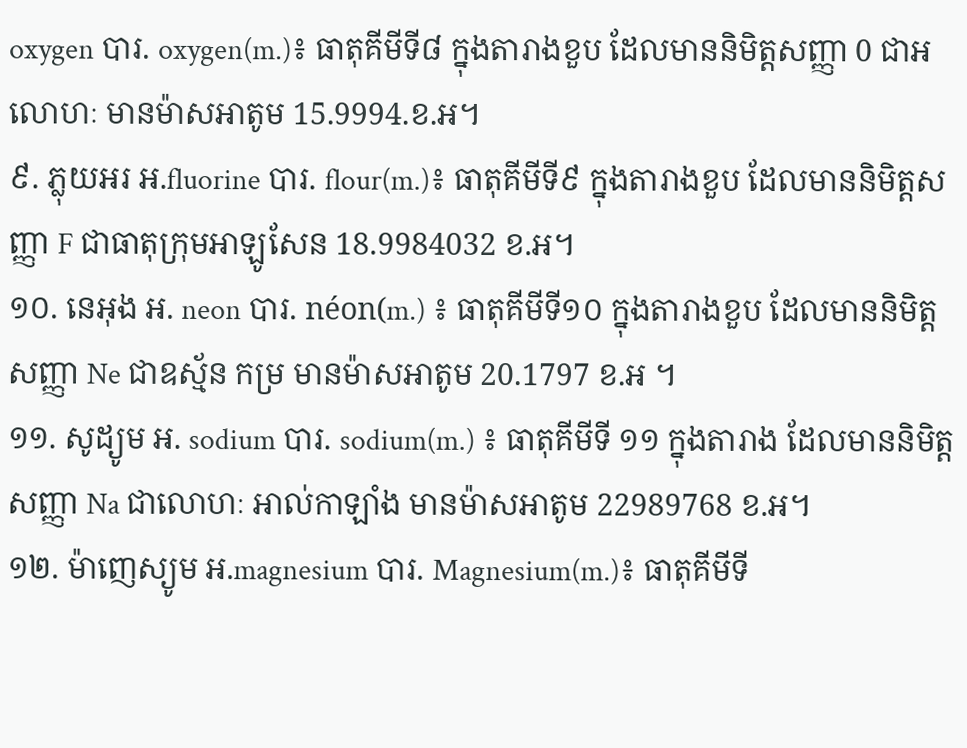oxygen បារ. oxygen(m.)៖ ធាតុគីមីទី៨ ក្នុងតារាងខួប ដែលមាននិមិត្តសញ្ញា 0 ជាអលោហៈ មានម៉ាសអាតូម 15.9994.ខ.អ។
៩. ភ្លុយអរ អ.fluorine បារ. flour(m.)៖ ធាតុគីមីទី៩ ក្នុងតារាងខួប ដែលមាននិមិត្តសញ្ញា F ជាធាតុក្រុមអាឡូសែន 18.9984032 ខ.អ។
១០. នេអុង អ. neon បារ. néon(m.) ៖ ធាតុគីមីទី១០ ក្នុងតារាងខួប ដែលមាននិមិត្តសញ្ញា Ne ជាឧស្ម័ន កម្រ មានម៉ាសអាតូម 20.1797 ខ.អ ។
១១. សូដ្យូម អ. sodium បារ. sodium(m.) ៖ ធាតុគីមីទី ១១ ក្នុងតារាង ដែលមាននិមិត្តសញ្ញា Na ជាលោហៈ អាល់កាឡាំង មានម៉ាសអាតូម 22989768 ខ.អ។
១២. ម៉ាញេស្យូម អ.magnesium បារ. Magnesium(m.)៖ ធាតុគីមីទី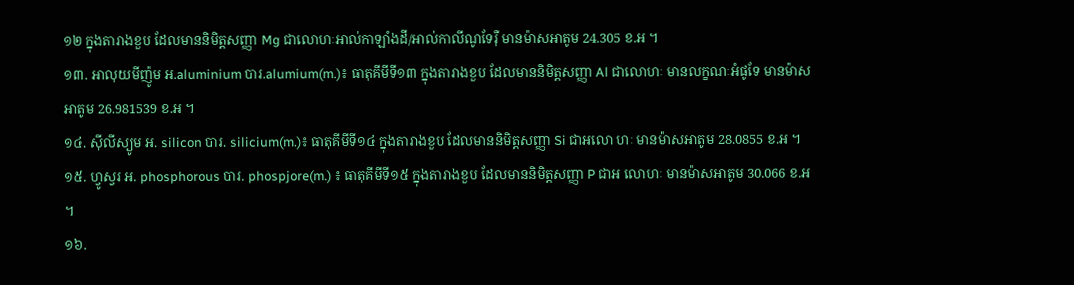១២ ក្នុងតារាងខួប ដែលមាននិមិត្តសញ្ញា Mg ជាលោហៈអាល់កាឡាំងដី/អាល់កាលីណូទែរ៉ឺ មានម៉ាសអាតូម 24.305 ខ.អ ។
១៣. អាលុយមីញ៉ូម អ.aluminium បារ.alumium(m.)៖ ធាតុគីមីទី១៣ ក្នុងតារាងខួប ដែលមាននិមិត្តសញ្ញា Al ជាលោហៈ មានលក្ខណៈអំផូទែ មានម៉ាសអាតូម 26.981539 ខ.អ ។
១៤. ស៊ីលីស្យូម អ. silicon បារ. silicium(m.)៖ ធាតុគីមីទី១៤ ក្នុងតារាងខួប ដែលមាននិមិត្តសញ្ញា Si ជាអលោ ហៈ មានម៉ាសអាតូម 28.0855 ខ.អ ។
១៥. ហ្វូស្វរ អ. phosphorous បារ. phospjore(m.) ៖ ធាតុគីមីទី១៥ ក្នុងតារាងខួប ដែលមាននិមិត្តសញ្ញា P ជាអ លោហៈ មានម៉ាសអាតូម 30.066 ខ.អ ។
១៦.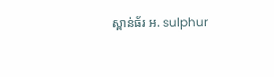ស្ពាន់ធ័រ អ. sulphur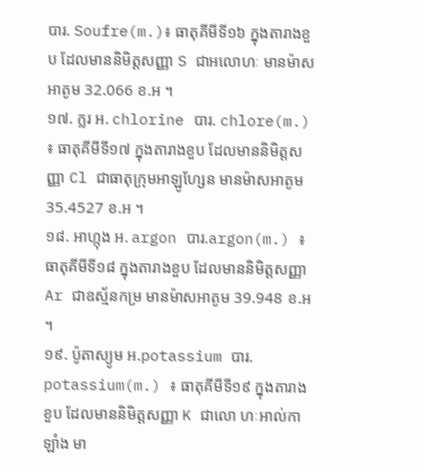បារ. Soufre(m.)៖ ធាតុគីមីទី១៦ ក្នុងតារាងខួប ដែលមាននិមិត្តសញ្ញា S ជាអលោហៈ មានម៉ាសអាតូម 32.066 ខ.អ ។
១៧. ក្លរ អ. chlorine បារ. chlore(m.) ៖ ធាតុគីមីទី១៧ ក្នុងតារាងខួប ដែលមាននិមិត្តសញ្ញា Cl ជាធាតុក្រុមអាឡូហ្សែន មានម៉ាសអាតូម 35.4527 ខ.អ ។
១៨. អាហ្កុង អ. argon បារ.argon(m.) ៖ ធាតុគីមីទី១៨ ក្នុងតារាងខួប ដែលមាននិមិត្តសញ្ញា Ar ជាឧស្ម័នកម្រ មានម៉ាសអាតូម 39.948 ខ.អ ។
១៩. ប៉ូតាស្យូម អ.potassium បារ. potassium(m.) ៖ ធាតុគីមីទី១៩ ក្នុងតារាងខួប ដែលមាននិមិត្តសញ្ញា K ជាលោ ហៈអាល់កាឡាំង មា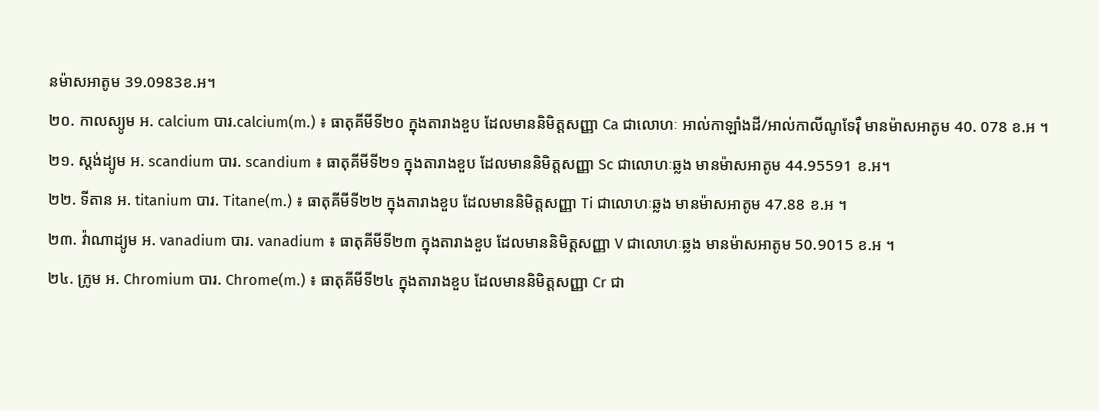នម៉ាសអាតូម 39.0983ខ.អ។
២០. កាលស្យូម អ. calcium បារ.calcium(m.) ៖ ធាតុគីមីទី២០ ក្នុងតារាងខួប ដែលមាននិមិត្តសញ្ញា Ca ជាលោហៈ អាល់កាឡាំងដី/អាល់កាលីណូទែរ៉ឺ មានម៉ាសអាតូម 40. 078 ខ.អ ។
២១. ស្តង់ដ្យូម អ. scandium បារ. scandium ៖ ធាតុគីមីទី២១ ក្នុងតារាងខួប ដែលមាននិមិត្តសញ្ញា Sc ជាលោហៈឆ្លង មានម៉ាសអាតូម 44.95591 ខ.អ។
២២. ទីតាន អ. titanium បារ. Titane(m.) ៖ ធាតុគីមីទី២២ ក្នុងតារាងខួប ដែលមាននិមិត្តសញ្ញា Ti ជាលោហៈឆ្លង មានម៉ាសអាតូម 47.88 ខ.អ ។
២៣. វ៉ាណាដ្យូម អ. vanadium បារ. vanadium ៖ ធាតុគីមីទី២៣ ក្នុងតារាងខួប ដែលមាននិមិត្តសញ្ញា V ជាលោហៈឆ្លង មានម៉ាសអាតូម 50.9015 ខ.អ ។
២៤. ក្រូម អ. Chromium បារ. Chrome(m.) ៖ ធាតុគីមីទី២៤ ក្នុងតារាងខួប ដែលមាននិមិត្តសញ្ញា Cr ជា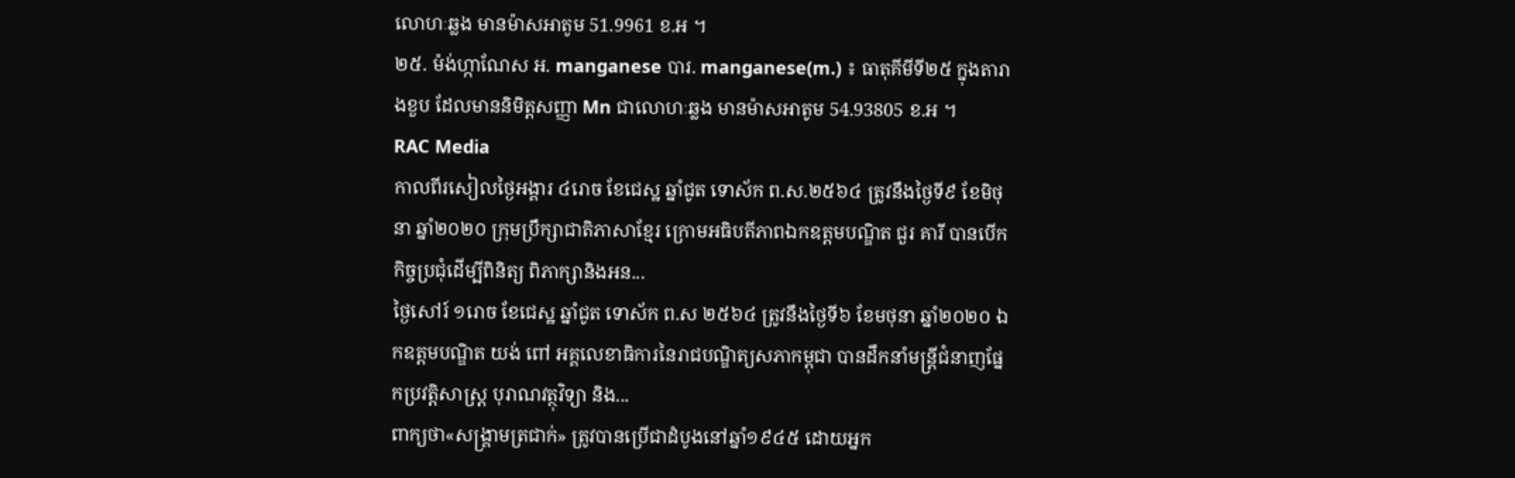លោហៈឆ្លង មានម៉ាសអាតូម 51.9961 ខ.អ ។
២៥. ម៉ង់ហ្កាណែស អ. manganese បារ. manganese(m.) ៖ ធាតុគីមីទី២៥ ក្នុងតារាងខួប ដែលមាននិមិត្តសញ្ញា Mn ជាលោហៈឆ្លង មានម៉ាសអាតូម 54.93805 ខ.អ ។
RAC Media
កាលពីរសៀលថ្ងៃអង្គារ ៤រោច ខែជេស្ឋ ឆ្នាំជូត ទោស័ក ព.ស.២៥៦៤ ត្រូវនឹងថ្ងៃទី៩ ខែមិថុនា ឆ្នាំ២០២០ ក្រុមប្រឹក្សាជាតិភាសាខ្មែរ ក្រោមអធិបតីភាពឯកឧត្តមបណ្ឌិត ជួរ គារី បានបើកកិច្ចប្រជុំដើម្បីពិនិត្យ ពិភាក្សានិងអន...
ថ្ងៃសៅរ៍ ១រោច ខែជេស្ឋ ឆ្នាំជូត ទោស័ក ព.ស ២៥៦៤ ត្រូវនឹងថ្ងៃទី៦ ខែមថុនា ឆ្នាំ២០២០ ឯកឧត្តមបណ្ឌិត យង់ ពៅ អគ្គលេខាធិការនៃរាជបណ្ឌិត្យសភាកម្ពុជា បានដឹកនាំមន្រ្តីជំនាញផ្នែកប្រវត្តិសាស្ត្រ បុរាណវត្ថុវិទ្យា និង...
ពាក្យថា«សង្រ្គាមត្រជាក់» ត្រូវបានប្រើជាដំបូងនៅឆ្នាំ១៩៤៥ ដោយអ្នក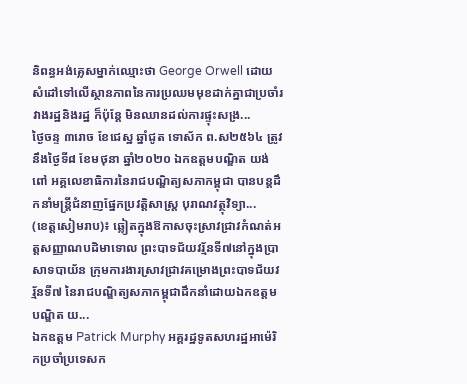និពន្ធអង់គ្លេសម្នាក់ឈ្មោះថា George Orwell ដោយសំដៅទៅលើស្ថានភាពនៃការប្រឈមមុខដាក់គ្នាជាប្រចាំរវាងរដ្ឋនិងរដ្ឋ ក៏ប៉ុន្តែ មិនឈានដល់ការផ្ទុះសង្រ...
ថ្ងៃចន្ទ ៣រោច ខែជេស្ឋ ឆ្នាំជូត ទោស័ក ព.ស២៥៦៤ ត្រូវនឹងថ្ងៃទី៨ ខែមថុនា ឆ្នាំ២០២០ ឯកឧត្តមបណ្ឌិត យង់ ពៅ អគ្គលេខាធិការនៃរាជបណ្ឌិត្យសភាកម្ពុជា បានបន្តដឹកនាំមន្រ្តីជំនាញផ្នែកប្រវត្តិសាស្ត្រ បុរាណវត្ថុវិទ្យា...
(ខេត្តសៀមរាប)៖ ឆ្លៀតក្នុងឱកាសចុះស្រាវជ្រាវកំណត់អត្តសញ្ញាណបដិមាទោល ព្រះបាទជ័យវរ្ម័នទី៧នៅក្នុងប្រាសាទបាយ័ន ក្រុមការងារស្រាវជ្រាវគម្រោងព្រះបាទជ័យវរ្ម័នទី៧ នៃរាជបណ្ឌិត្យសភាកម្ពុជាដឹកនាំដោយឯកឧត្តមបណ្ឌិត យ...
ឯកឧត្តម Patrick Murphy អគ្គរដ្ឋទូតសហរដ្ឋអាម៉េរិកប្រចាំប្រទេសក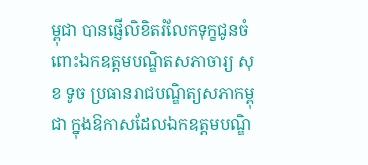ម្ពុជា បានផ្ញើលិខិតរំលែកទុក្ខជូនចំពោះឯកឧត្តមបណ្ឌិតសភាចារ្យ សុខ ទូច ប្រធានរាជបណ្ឌិត្យសភាកម្ពុជា ក្នុងឱកាសដែលឯកឧត្តមបណ្ឌិ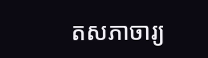តសភាចារ្យ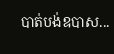បាត់បង់ឧបាស...